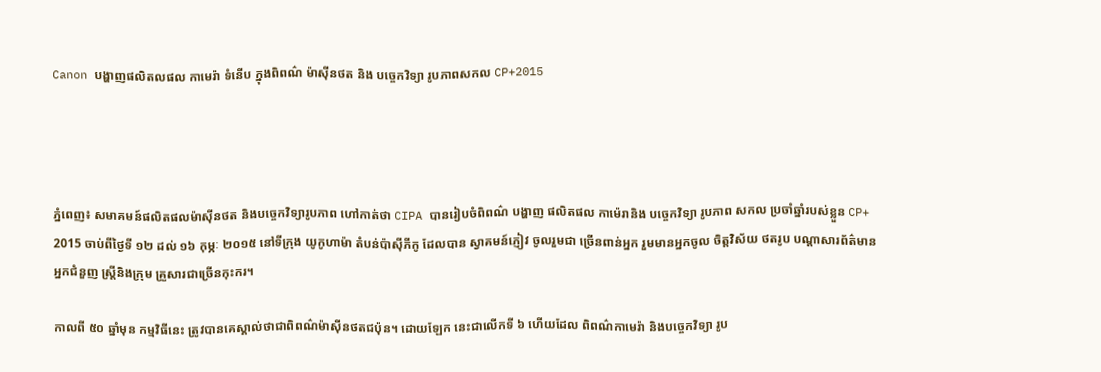Canon បង្ហាញផលិតលផល កាមេរ៉ា ទំនើប ក្នុងពិពណ៌ ម៉ាស៊ីនថត និង បច្ចេកវិទ្យា រូបភាពសកល CP+2015




ភ្នំពេញ៖ សមាគមន៍ផលិតផលម៉ាស៊ីនថត និងបច្ចេកវិទ្យារូបភាព ហៅកាត់ថា CIPA បានរៀបចំពិពណ៌ បង្ហាញ ផលិតផល កាម៉េរានិង បច្ចេកវិទ្យា រូបភាព សកល ប្រចាំឆ្នាំរបស់ខ្លួន CP+ 2015 ចាប់ពីថ្ងៃទី ១២ ដល់ ១៦ កុម្ភៈ ២០១៥ នៅទីក្រុង យូកូហាម៉ា តំបន់ប៉ាស៊ីភីកូ ដែលបាន ស្វាគមន៍ភ្ញៀវ ចូលរួមជា ច្រើនពាន់អ្នក រួមមានអ្នកចូល ចិត្តវិស័យ ថតរូប បណ្តាសារព័ត៌មាន អ្នកជំនួញ ស្ត្រីនិងក្រុម គ្រួសារជាច្រើនកុះករ។

កាលពី ៥០ ឆ្នាំមុន កម្មវិធីនេះ ត្រូវបានគេស្គាល់ថាជាពិពណ៌ម៉ាស៊ីនថតជប៉ុន។ ដោយឡែក នេះជាលើកទី ៦ ហើយដែល ពិពណ៌កាមេរ៉ា និងបច្ចេកវិទ្យា រូប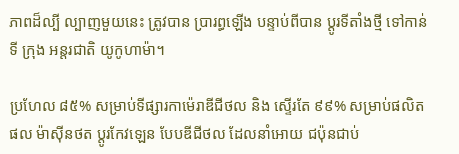ភាពដ៏ល្បី ល្បាញមួយនេះ ត្រូវបាន ប្រារព្ធឡើង បន្ទាប់ពីបាន ប្តូរទីតាំងថ្មី ទៅកាន់ទី ក្រុង អន្តរជាតិ យូកូហាម៉ា។

ប្រហែល ៨៥% សម្រាប់ទីផ្សារកាម៉េរាឌីជីថល និង ស្ទើរតែ ៩៩% សម្រាប់ផលិតផល ម៉ាស៊ីនថត ប្តូរកែវឡេន បែបឌីជីថល ដែលនាំអោយ ជប៉ុនជាប់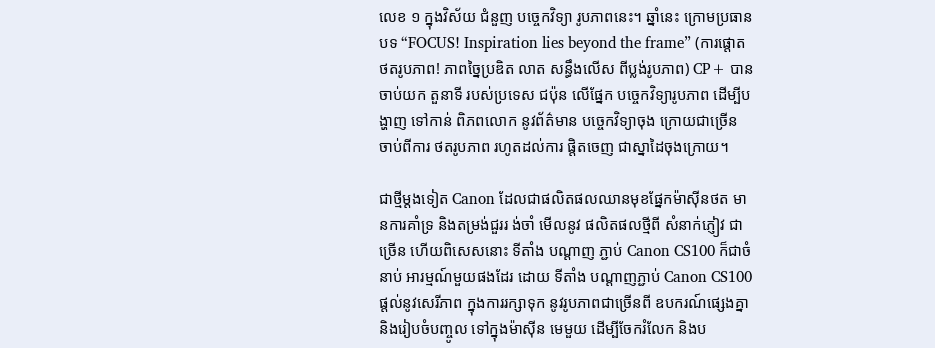លេខ ១ ក្នុងវិស័យ ជំនួញ បច្ចេកវិទ្យា រូបភាពនេះ។ ឆ្នាំនេះ ក្រោមប្រធានបទ “FOCUS! Inspiration lies beyond the frame” (ការផ្តោត ថតរូបភាព! ភាពច្នៃប្រឌិត លាត សន្ធឹងលើស ពីប្លង់រូបភាព) CP+ បានចាប់យក តួនាទី របស់ប្រទេស ជប៉ុន លើផ្នែក បច្ចេកវិទ្យារូបភាព ដើម្បីបង្ហាញ ទៅកាន់ ពិភពលោក នូវព័ត៌មាន បច្ចេកវិទ្យាចុង ក្រោយជាច្រើន ចាប់ពីការ ថតរូបភាព រហូតដល់ការ ផ្តិតចេញ ជាស្នាដៃចុងក្រោយ។

ជាថ្មីម្តងទៀត Canon ដែលជាផលិតផលឈានមុខផ្នែកម៉ាស៊ីនថត មានការគាំទ្រ និងតម្រង់ជួររ ង់ចាំ មើលនូវ ផលិតផលថ្មីពី សំនាក់ភ្ញៀវ ជាច្រើន ហើយពិសេសនោះ ទីតាំង បណ្តាញ ភ្ជាប់ Canon CS100 ក៏ជាចំនាប់ អារម្មណ៍មួយផងដែរ ដោយ ទីតាំង បណ្តាញភ្ជាប់ Canon CS100 ផ្តល់នូវសេរីភាព ក្នុងការរក្សាទុក នូវរូបភាពជាច្រើនពី ឧបករណ៍ផ្សេងគ្នា និងរៀបចំបញ្ចូល ទៅក្នុងម៉ាស៊ីន មេមួយ ដើម្បីចែករំលែក និងប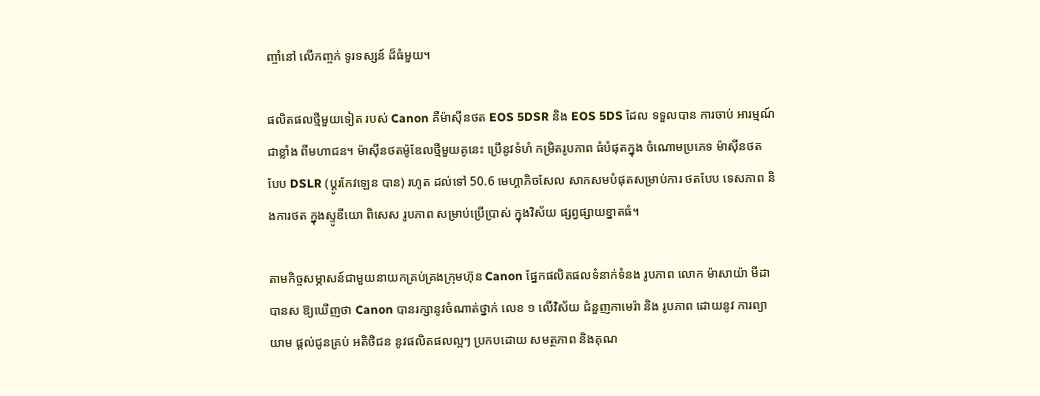ញ្ចាំនៅ លើកញ្ចក់ ទូរទស្សន៍ ដ៏ធំមួយ។

ផលិតផលថ្មីមួយទៀត របស់ Canon គឺម៉ាស៊ីនថត EOS 5DSR និង EOS 5DS ដែល ទទួលបាន ការចាប់ អារម្មណ៍ ជាខ្លាំង ពីមហាជន។ ម៉ាស៊ីនថតម៉ូឌែលថ្មីមួយគូនេះ ប្រើនូវទំហំ កម្រិតរូបភាព ធំបំផុតក្នុង ចំណោមប្រភេទ ម៉ាស៊ីនថត បែប DSLR (ប្តូរកែវឡេន បាន) រហូត ដល់ទៅ 50.6 មេហ្គាភិចសែល សាកសមបំផុតសម្រាប់ការ ថតបែប ទេសភាព និងការថត ក្នុងស្ទូឌីយោ ពិសេស រូបភាព សម្រាប់ប្រើប្រាស់ ក្នុងវិស័យ ផ្សព្វផ្សាយខ្នាតធំ។

តាមកិច្ចសម្ភាសន៍ជាមួយនាយកគ្រប់គ្រងក្រុមហ៊ុន Canon ផ្នែកផលិតផលទំនាក់ទំនង រូបភាព លោក ម៉ាសាយ៉ា មីដា បានស ឱ្យឃើញថា Canon បានរក្សានូវចំណាត់ថ្នាក់ លេខ ១ លើវិស័យ ជំនួញកាមេរ៉ា និង រូបភាព ដោយនូវ ការព្យាយាម ផ្តល់ជូនគ្រប់ អតិថិជន នូវផលិតផលល្អៗ ប្រកបដោយ សមត្ថភាព និងគុណ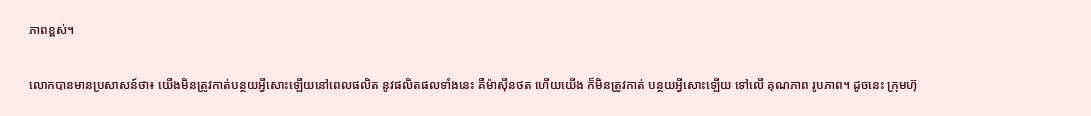ភាពខ្ពស់។

លោកបានមានប្រសាសន៍ថា៖ យើងមិនត្រូវកាត់បន្ថយអ្វីសោះឡើយនៅពេលផលិត នូវផលិតផលទាំងនេះ គឺម៉ាស៊ីនថត ហើយយើង ក៏មិនត្រូវកាត់ បន្ថយអ្វីសោះឡើយ ទៅលើ គុណភាព រូបភាព។ ដូចនេះ ក្រុមហ៊ុ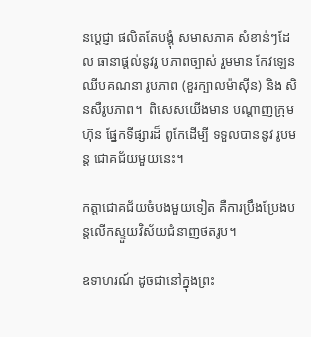នប្តេជ្ញា ផលិតតែបង្គុំ សមាសភាគ សំខាន់ៗដែល ធានាផ្តល់នូវរូ បភាពច្បាស់ រួមមាន កែវឡេន ឈីបគណនា រូបភាព (ខួរក្បាលម៉ាស៊ីន) និង សិនសឺរូបភាព។  ពិសេសយើងមាន បណ្តាញក្រុមហ៊ុន ផ្នែកទីផ្សារដ៏ ពូកែដើម្បី ទទួលបាននូវ រូបមន្ត ជោគជ័យមួយនេះ។

កត្តាជោគជ័យចំបងមួយទៀត គឺការប្រឹងប្រែងបន្តលើកស្ទួយវិស័យជំនាញថតរូប។

ឧទាហរណ៍ ដូចជានៅក្នុងព្រះ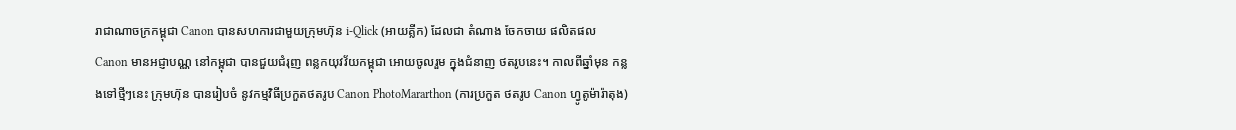រាជាណាចក្រកម្ពុជា Canon បានសហការជាមួយក្រុមហ៊ុន i-Qlick (អាយគ្លីក) ដែលជា តំណាង ចែកចាយ ផលិតផល Canon មានអជ្ញាបណ្ណ នៅកម្ពុជា បានជួយជំរុញ ពន្លកយុវវ័យកម្ពុជា អោយចូលរួម ក្នុងជំនាញ ថតរូបនេះ។ កាលពីឆ្នាំមុន កន្លងទៅថ្មីៗនេះ ក្រុមហ៊ុន បានរៀបចំ នូវកម្មវិធីប្រកួតថតរូប Canon PhotoMararthon (ការប្រកួត ថតរូប Canon ហ្វូតូម៉ារ៉ាតុង)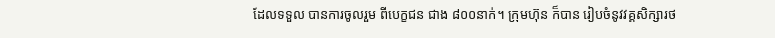ដែលទទួល បានការចូលរួម ពីបេក្ខជន ជាង ៨០០នាក់។ ក្រុមហ៊ុន ក៏បាន រៀបចំនូវវគ្គសិក្សារថ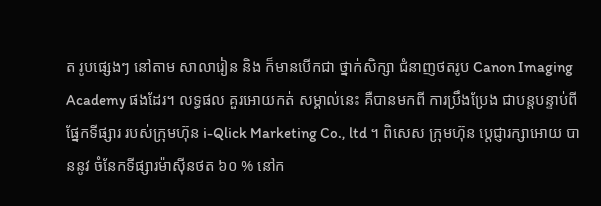ត រូបផ្សេងៗ នៅតាម សាលារៀន និង ក៏មានបើកជា ថ្នាក់សិក្សា ជំនាញថតរូប Canon Imaging Academy ផងដែរ។ លទ្ធផល គួរអោយកត់ សម្គាល់នេះ គឺបានមកពី ការប្រឹងប្រែង ជាបន្តបន្ទាប់ពី ផ្នែកទីផ្សារ របស់ក្រុមហ៊ុន i-Qlick Marketing Co., ltd ។ ពិសេស ក្រុមហ៊ុន ប្តេជ្ញារក្សាអោយ បាននូវ ចំនែកទីផ្សារម៉ាស៊ីនថត ៦០ % នៅក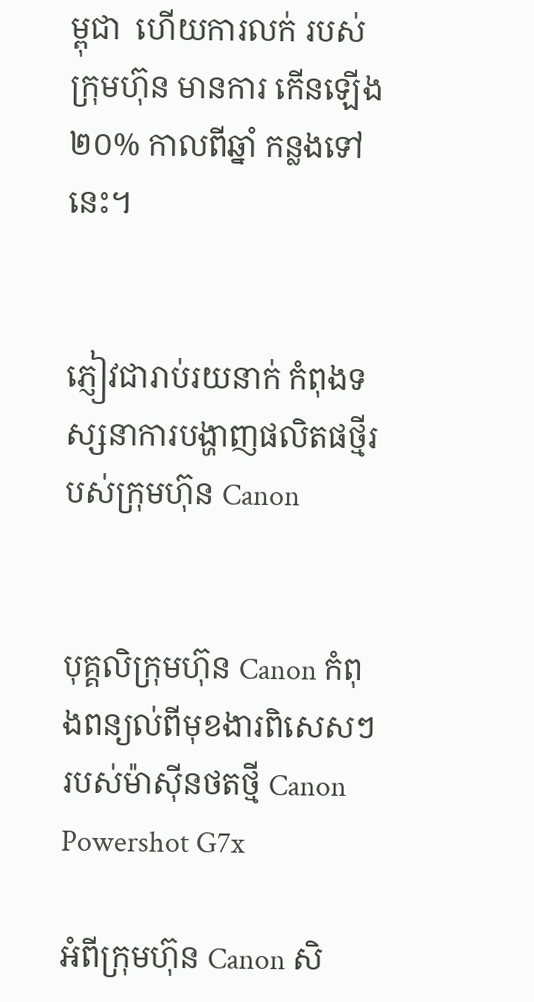ម្ពុជា  ហើយការលក់ របស់ក្រុមហ៊ុន មានការ កើនឡើង ២០% កាលពីឆ្នាំ កន្លងទៅនេះ។


ភ្ញៀវជារាប់រយនាក់ កំពុងទស្សនាការបង្ហាញផលិតផថ្មីរបស់ក្រុមហ៊ុន Canon


បុគ្គលិក្រុមហ៊ុន Canon កំពុងពន្យល់ពីមុខងារពិសេសៗ របស់ម៉ាស៊ីនថតថ្មី Canon Powershot G7x

អំពីក្រុមហ៊ុន Canon សិ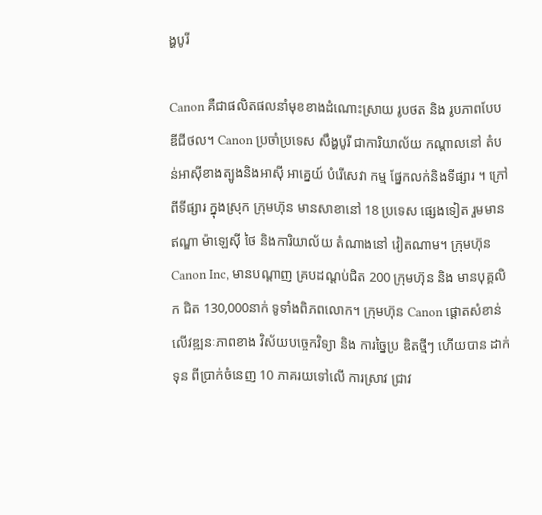ង្ហបូរី

Canon គឺជាផលិតផលនាំមុខខាងដំណោះស្រាយ រូបថត និង រូបភាពបែបឌីជីថល។ Canon ប្រចាំប្រទេស សឹង្ហបូរី ជាការិយាល័យ កណ្តាលនៅ តំបន់អាស៊ីខាងត្បូងនិងអាស៊ី អាគ្នេយ៍ បំរើសេវា កម្ម ផ្នែកលក់និងទីផ្សារ ។ ក្រៅពីទីផ្សារ ក្នុងស្រុក ក្រុមហ៊ុន មានសាខានៅ 18 ប្រទេស ផ្សេងទៀត រួមមាន ឥណ្ឌា ម៉ាឡេស៊ី ថៃ និងការិយាល័យ តំណាងនៅ វៀតណាម។ ក្រុមហ៊ុន Canon Inc, មានបណ្តាញ គ្របដណ្តប់ជិត 200 ក្រុមហ៊ុន និង មានបុគ្គលិក ជិត 130,000នាក់ ទូទាំងពិភពលោក។ ក្រុមហ៊ុន Canon ផ្តោតសំខាន់ លើវឌ្ឍនៈភាពខាង វិស័យបច្ចេកវិទ្យា និង ការច្នៃប្រ ឌិតថ្មីៗ ហើយបាន ដាក់ទុន ពីប្រាក់ចំនេញ 10 ភាគរយទៅលើ ការស្រាវ ជ្រាវ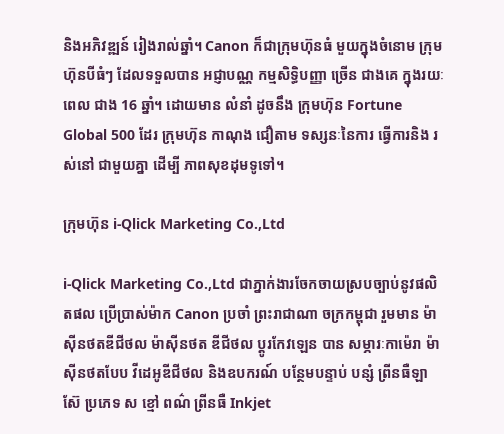និងអភិវឌ្ឍន៍ រៀងរាល់ឆ្នាំ។ Canon ក៏ជាក្រុមហ៊ុនធំ មួយក្នុងចំនោម ក្រុមហ៊ុនបីធំៗ ដែលទទួលបាន អជ្ញាបណ្ណ កម្មសិទ្ធិបញ្ញា ច្រើន ជាងគេ ក្នុងរយៈពេល ជាង 16 ឆ្នាំ។ ដោយមាន លំនាំ ដូចនឹង ក្រុមហ៊ុន Fortune Global 500 ដែរ ក្រុមហ៊ុន កាណុង ជឿតាម ទស្សនៈនៃការ ធ្វើការនិង រស់នៅ ជាមួយគ្នា ដើម្បី ភាពសុខដុមទូទៅ។

ក្រុមហ៊ុន i-Qlick Marketing Co.,Ltd

i-Qlick Marketing Co.,Ltd ជាភ្នាក់ងារចែកចាយស្របច្បាប់នូវផលិតផល ប្រើប្រាស់ម៉ាក Canon ប្រចាំ ព្រះរាជាណា ចក្រកម្ពុជា រួមមាន ម៉ាស៊ីនថតឌីជីថល ម៉ាស៊ីនថត ឌីជីថល ប្តូរកែវឡេន បាន សម្ភារៈកាម៉េរា ម៉ាស៊ីនថតបែប វីដេអូឌីជីថល និងឧបករណ៍ បន្ថែមបន្ទាប់ បន្សំ ព្រីនធឺឡាស៊ែ ប្រភេទ ស ខ្មៅ ពណ៌ ព្រីនធឺ Inkjet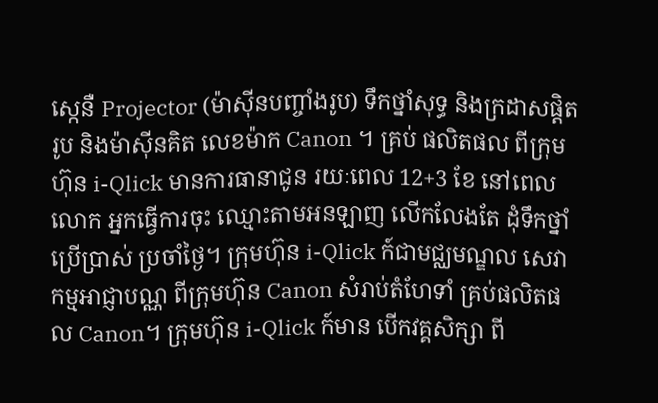ស្កេនឺ Projector (ម៉ាស៊ីនបញ្ចាំងរូប) ទឹកថ្នាំសុទ្ធ និងក្រដាសផ្តិតរូប និងម៉ាស៊ីនគិត លេខម៉ាក Canon ។ គ្រប់ ផលិតផល ពីក្រុមហ៊ុន i-Qlick មានការធានាជូន រយៈពេល 12+3 ខែ នៅពេលលោក អ្នកធ្វើការចុះ ឈ្មោះតាមអនឡាញ លើកលែងតែ ដុំទឹកថ្នាំ ប្រើប្រាស់ ប្រចាំថ្ងៃ។ ក្រុមហ៊ុន i-Qlick ក៍ជាមជ្ឈមណ្ឌល សេវាកម្មអាជ្ញាបណ្ណ ពីក្រុមហ៊ុន Canon សំរាប់តំហែទាំ គ្រប់ផលិតផល Canon។ ក្រុមហ៊ុន i-Qlick ក៍មាន បើកវគ្គសិក្សា ពី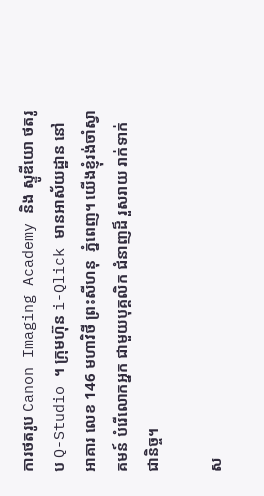ការថតរូប Canon Imaging Academy និង ស្ទូឌីយោ ថតរូប Q-Studio ។ ក្រុមហ៊ុន i-Qlick មានអាស័យដ្ឋាន នៅអាគារ លេខ 146 មហាវិថី ព្រះសីហនុ  ភ្នំពេញ។ យើងខ្ញុំរង់ចាំស្វាគមន៍ បំរើលោកអ្នក ជាមួយបុគ្គលិក ជំនាញដ៏ រួសរាយ រាក់ទាក់ជានិច្ច។

ស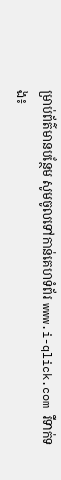ម្រាប់ព័ត៌មានបន្ថែម សូមចូលទៅកាន់គេហទំព័រ www.i-qlick.com រឺទាក់ទង៖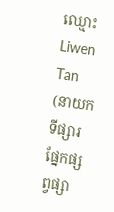ឈ្មោះ                                       Liwen Tan (នាយកទីផ្សារ ផ្នែកផ្សព្វផ្សា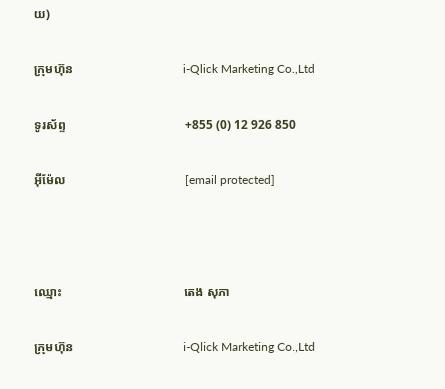យ)

ក្រុមហ៊ុន                                   i-Qlick Marketing Co.,Ltd

ទូរស័ព្ទ                                      +855 (0) 12 926 850

អ៊ីម៉ែល                                      [email protected]



ឈ្មោះ                                       តេង សុភា

ក្រុមហ៊ុន                                   i-Qlick Marketing Co.,Ltd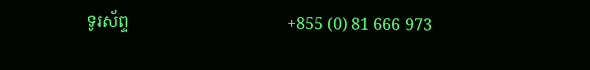ទូរស័ព្ទ                                      +855 (0) 81 666 973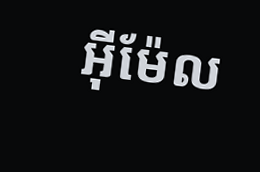អ៊ីម៉ែល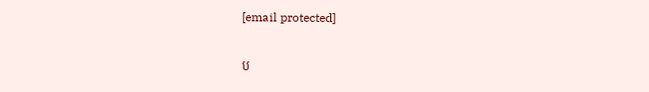[email protected]

ប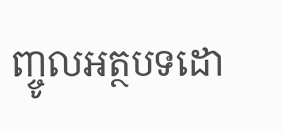ញ្ចូលអត្ថបទដោ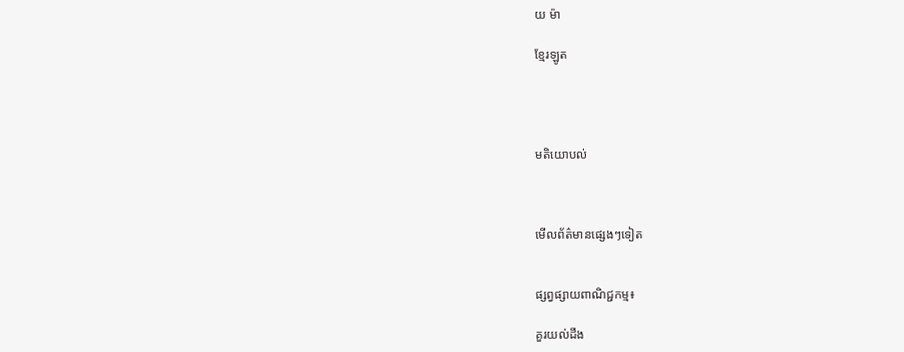យ ម៉ា

ខ្មែរឡូត




មតិយោបល់



មើលព័ត៌មានផ្សេងៗទៀត


ផ្សព្វផ្សាយពាណិជ្ជកម្ម៖

គួរយល់ដឹង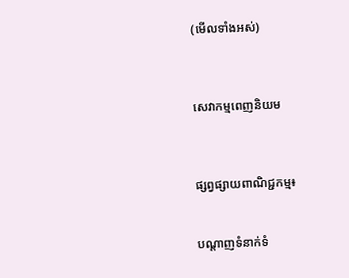(មើលទាំងអស់)



សេវាកម្មពេញនិយម



ផ្សព្វផ្សាយពាណិជ្ជកម្ម៖


បណ្តាញទំនាក់ទំ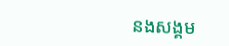នងសង្គម